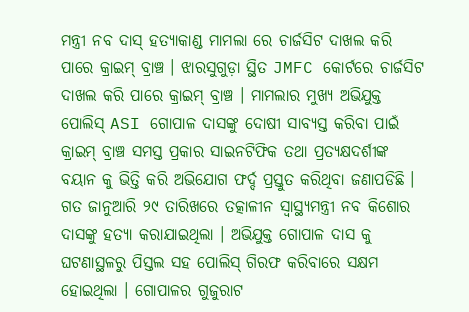ମନ୍ତ୍ରୀ ନବ ଦାସ୍ ହତ୍ୟାକାଣ୍ଡ ମାମଲା ରେ ଚାର୍ଜସିଟ ଦାଖଲ କରି ପାରେ କ୍ରାଇମ୍ ବ୍ରାଞ୍ଚ । ଝାରସୁଗୁଡ଼ା ସ୍ଥିତ JMFC କୋର୍ଟରେ ଚାର୍ଜସିଟ ଦାଖଲ କରି ପାରେ କ୍ରାଇମ୍ ବ୍ରାଞ୍ଚ । ମାମଲାର ମୁଖ୍ୟ ଅଭିଯୁକ୍ତ ପୋଲିସ୍ ASI ଗୋପାଳ ଦାସଙ୍କୁ ଦୋଷୀ ସାବ୍ୟସ୍ତ କରିବା ପାଇଁ କ୍ରାଇମ୍ ବ୍ରାଞ୍ଚ ସମସ୍ତ ପ୍ରକାର ସାଇନଟିଫିକ ତଥା ପ୍ରତ୍ୟକ୍ଷଦର୍ଶୀଙ୍କ ବୟାନ କୁ ଭିତ୍ତି କରି ଅଭିଯୋଗ ଫର୍ଦ୍ଦ ପ୍ରସ୍ତୁତ କରିଥିବା ଜଣାପଡିଛି । ଗତ ଜାନୁଆରି ୨୯ ତାରିଖରେ ତତ୍କାଳୀନ ସ୍ୱାସ୍ଥ୍ୟମନ୍ତ୍ରୀ ନବ କିଶୋର ଦାସଙ୍କୁ ହତ୍ୟା କରାଯାଇଥିଲା । ଅଭିଯୁକ୍ତ ଗୋପାଳ ଦାସ କୁ ଘଟଣାସ୍ଥଳରୁ ପିସ୍ତଲ ସହ ପୋଲିସ୍ ଗିରଫ କରିବାରେ ସକ୍ଷମ ହୋଇଥିଲା । ଗୋପାଳର ଗୁଜୁରାଟ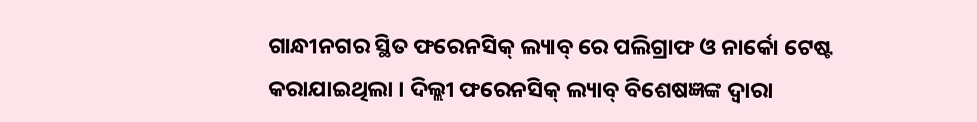ଗାନ୍ଧୀନଗର ସ୍ଥିତ ଫରେନସିକ୍ ଲ୍ୟାବ୍ ରେ ପଲିଗ୍ରାଫ ଓ ନାର୍କୋ ଟେଷ୍ଟ କରାଯାଇଥିଲା । ଦିଲ୍ଲୀ ଫରେନସିକ୍ ଲ୍ୟାବ୍ ବିଶେଷଜ୍ଞଙ୍କ ଦ୍ଵାରା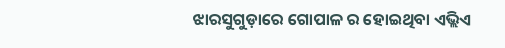ଝାରସୁଗୁଡ଼ାରେ ଗୋପାଳ ର ହୋଇଥିବା ଏଭ୍ଲିଏ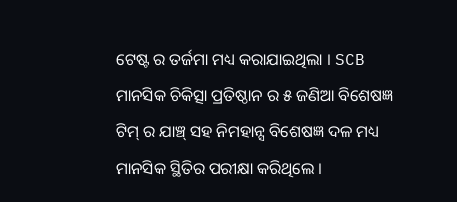ଟେଷ୍ଟ ର ତର୍ଜମା ମଧ୍ୟ କରାଯାଇଥିଲା । SCB ମାନସିକ ଚିକିତ୍ସା ପ୍ରତିଷ୍ଠାନ ର ୫ ଜଣିଆ ବିଶେଷଜ୍ଞ ଟିମ୍ ର ଯାଞ୍ଚ୍ ସହ ନିମହାନ୍ସ ବିଶେଷଜ୍ଞ ଦଳ ମଧ୍ୟ ମାନସିକ ସ୍ଥିତିର ପରୀକ୍ଷା କରିଥିଲେ ।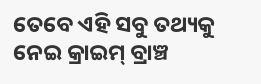ତେବେ ଏହି ସବୁ ତଥ୍ୟକୁ ନେଇ କ୍ରାଇମ୍ ବ୍ରାଞ୍ଚ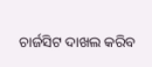ଚାର୍ଜସିଟ ଦାଖଲ କରିବ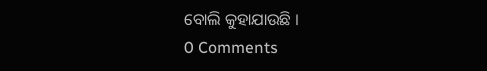ବୋଲି କୁହାଯାଉଛି ।
0 Comments